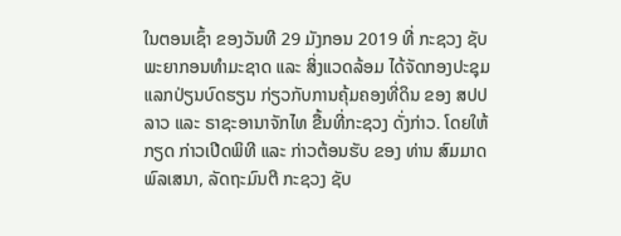ໃນຕອນເຊົ້າ ຂອງວັນທີ 29 ມັງກອນ 2019 ທີ່ ກະຊວງ ຊັບພະຍາກອນທຳມະຊາດ ແລະ ສິ່ງແວດລ້ອມ ໄດ້ຈັດກອງປະຊຸມແລກປ່ຽນບົດຮຽນ ກ່ຽວກັບການຄຸ້ມຄອງທີ່ດິນ ຂອງ ສປປ ລາວ ແລະ ຣາຊະອານາຈັກໄທ ຂື້ນທີ່ກະຊວງ ດັ່ງກ່າວ. ໂດຍໃຫ້ກຽດ ກ່າວເປີດພິທີ ແລະ ກ່າວຕ້ອນຮັບ ຂອງ ທ່ານ ສົມມາດ ພົລເສນາ, ລັດຖະມົນຕີ ກະຊວງ ຊັບ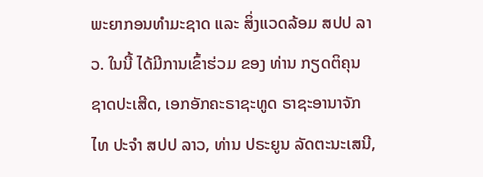ພະຍາກອນທຳມະຊາດ ແລະ ສິ່ງແວດລ້ອມ ສປປ ລາວ. ໃນນີ້ ໄດ້ມີການເຂົ້າຮ່ວມ ຂອງ ທ່ານ ກຽດຕິຄຸນ ຊາດປະເສີດ, ເອກອັກຄະຣາຊະທູດ ຣາຊະອານາຈັກໄທ ປະຈຳ ສປປ ລາວ, ທ່ານ ປຣະຍູນ ລັດຕະນະເສນີ,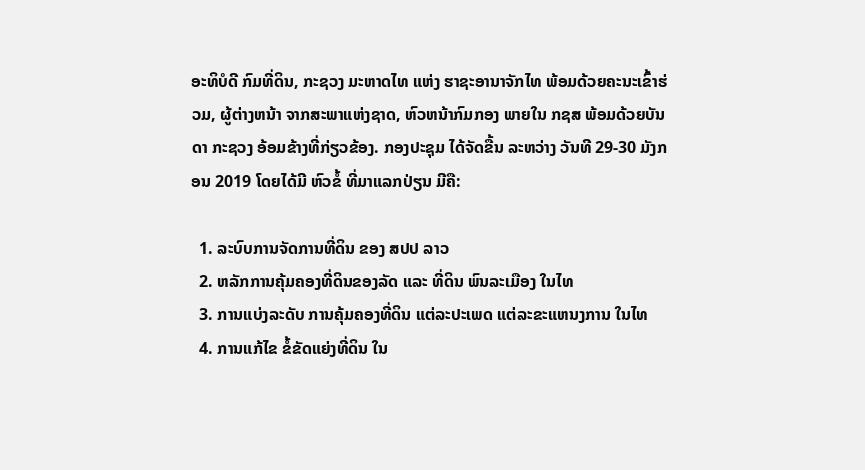ອະທິບໍດີ ກົມທີ່ດິນ, ກະຊວງ ມະຫາດໄທ ແຫ່ງ ຮາຊະອານາຈັກໄທ ພ້ອມດ້ວຍຄະນະເຂົ້າຮ່ວມ, ຜູ້ຕ່າງຫນ້າ ຈາກສະພາແຫ່ງຊາດ, ຫົວຫນ້າກົມກອງ ພາຍໃນ ກຊສ ພ້ອມດ້ວຍບັນດາ ກະຊວງ ອ້ອມຂ້າງທີ່ກ່ຽວຂ້ອງ. ກອງປະຊຸມ ໄດ້ຈັດຂື້ນ ລະຫວ່າງ ວັນທີ 29-30 ມັງກອນ 2019 ໂດຍໄດ້ມີ ຫົວຂໍ້ ທີ່ມາແລກປ່ຽນ ມີຄື:

  1. ລະບົບການຈັດການທີ່ດິນ ຂອງ ສປປ ລາວ
  2. ຫລັກການຄຸ້ມຄອງທີ່ດິນຂອງລັດ ແລະ ທີ່ດິນ ພົນລະເມືອງ ໃນໄທ
  3. ການແບ່ງລະດັບ ການຄຸ້ມຄອງທີ່ດິນ ແຕ່ລະປະເພດ ແຕ່ລະຂະແຫນງການ ໃນໄທ
  4. ການແກ້ໄຂ ຂໍ້ຂັດແຍ່ງທີ່ດິນ ໃນ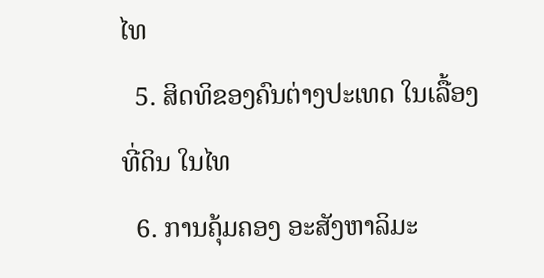ໄທ
  5. ສິດທິຂອງຄົນຕ່າງປະເທດ ໃນເລື້ອງທີ່ດິນ ໃນໄທ
  6. ການຄຸ້ມຄອງ ອະສັງຫາລິມະ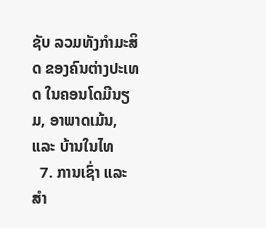ຊັບ ລວມທັງກຳມະສິດ ຂອງຄົນຕ່າງປະເທດ ໃນຄອນໂດມີນຽມ, ອາພາດເມ້ນ, ແລະ ບ້ານໃນໄທ
  7. ການເຊົ່າ ແລະ ສຳ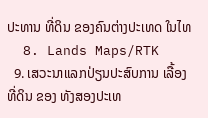ປະທານ ທີ່ດິນ ຂອງຄົນຕ່າງປະເທດ ໃນໄທ
  8. Lands Maps/RTK
  9. ເສວະນາແລກປ່ຽນປະສົບການ ເລື້ອງທີ່ດິນ ຂອງ ທັງສອງປະເທ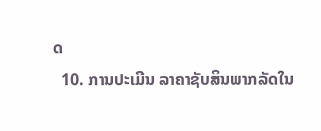ດ
  10. ການປະເມີນ ລາຄາຊັບສິນພາກລັດໃນ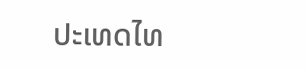ປະເທດໄທ